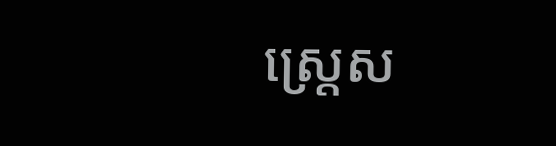ស្ត្រេស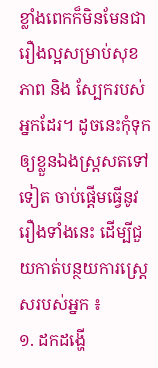ខ្លាំងពេកក៏មិនមែនជារឿងល្អសម្រាប់សុខភាព និង ស្បែករបស់អ្នកដែរ។ ដូចនេះកុំទុកឲ្យខ្លួនឯងស្ត្រសតទៅទៀត ចាប់ផ្តើមធ្វើនូវរឿងទាំងនេះ ដើម្បីជួយកាត់បន្ថយការស្ត្រេសរបស់អ្នក ៖
១. ដកដង្ហើ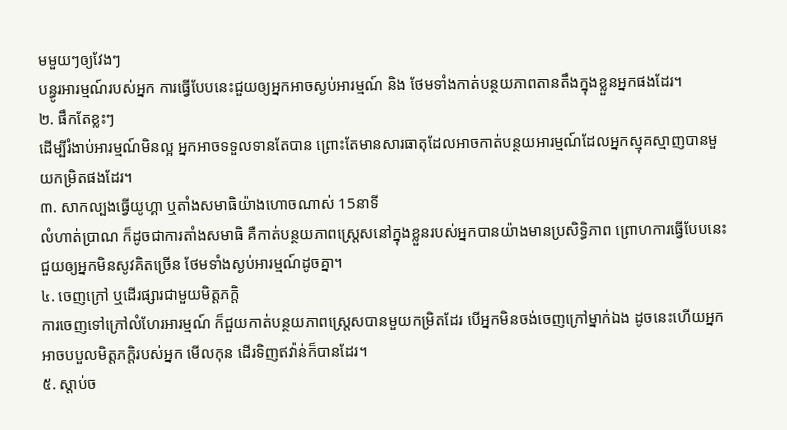មមួយៗឲ្យវែងៗ
បន្ធូរអារម្មណ៍របស់អ្នក ការធ្វើបែបនេះជួយឲ្យអ្នកអាចស្ងប់អារម្មណ៍ និង ថែមទាំងកាត់បន្ថយភាពតានតឹងក្នុងខ្លួនអ្នកផងដែរ។
២. ផឹកតែខ្លះៗ
ដើម្បីរំងាប់អារម្មណ៍មិនល្អ អ្នកអាចទទួលទានតែបាន ព្រោះតែមានសារធាតុដែលអាចកាត់បន្ថយអារម្មណ៍ដែលអ្នកស្មុគស្មាញបានមួយកម្រិតផងដែរ។
៣. សាកល្បងធ្វើយូហ្គា ឬតាំងសមាធិយ៉ាងហោចណាស់ 15នាទី
លំហាត់ប្រាណ ក៏ដូចជាការតាំងសមាធិ គឺកាត់បន្ថយភាពស្ត្រេសនៅក្នុងខ្លួនរបស់អ្នកបានយ៉ាងមានប្រសិទ្ធិភាព ព្រោហការធ្វើបែបនេះជួយឲ្យអ្នកមិនសូវគិតច្រើន ថែមទាំងស្ងប់អារម្មណ៍ដូចគ្នា។
៤. ចេញក្រៅ ឬដើរផ្សារជាមួយមិត្តភក្តិ
ការចេញទៅក្រៅលំហែរអារម្មណ៍ ក៏ជួយកាត់បន្ថយភាពស្ត្រេសបានមួយកម្រិតដែរ បើអ្នកមិនចង់ចេញក្រៅម្នាក់ឯង ដូចនេះហើយអ្នកអាចបបួលមិត្តភក្តិរបស់អ្នក មើលកុន ដើរទិញឥវ៉ាន់ក៏បានដែរ។
៥. ស្តាប់ច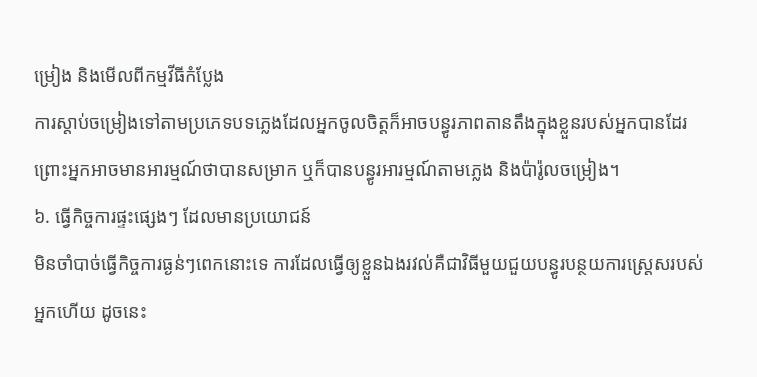ម្រៀង និងមើលពីកម្មវីធីកំប្លែង
ការស្តាប់ចម្រៀងទៅតាមប្រភេទបទភ្លេងដែលអ្នកចូលចិត្តក៏អាចបន្ធូរភាពតានតឹងក្នុងខ្លួនរបស់អ្នកបានដែរ ព្រោះអ្នកអាចមានអារម្មណ៍ថាបានសម្រាក ឬក៏បានបន្ធូរអារម្មណ៍តាមភ្លេង និងប៉ារ៉ូលចម្រៀង។
៦. ធ្វើកិច្ចការផ្ទះផ្សេងៗ ដែលមានប្រយោជន៍
មិនចាំបាច់ធ្វើកិច្ចការធ្ងន់ៗពេកនោះទេ ការដែលធ្វើឲ្យខ្លួនឯងរវល់គឺជាវិធីមួយជួយបន្ធូរបន្ថយការស្ត្រេសរបស់អ្នកហើយ ដូចនេះ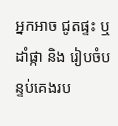អ្នកអាច ជូតផ្ទះ ឬ ដាំផ្កា និង រៀបចំបន្ទប់គេងរប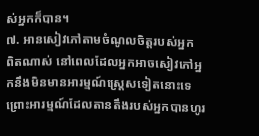ស់អ្នកក៏បាន។
៧. អានសៀវភៅតាមចំណូលចិត្តរបស់អ្នក
ពិតណាស់ នៅពេលដែលអ្នកអាចសៀវភៅអ្នកនឹងមិនមានអារម្មណ៍ស្ត្រេសទៀតនោះទេ ព្រោះអារម្មណ៍ដែលតានតឹងរបស់អ្នកបានហូរ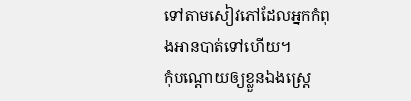ទៅតាមសៀវភៅដែលអ្នកកំពុងអានបាត់ទៅហើយ។
កុំបណ្តោយឲ្យខ្លួនឯងស្ត្រេ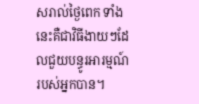សរាល់ថ្ងៃពេក ទាំងនេះគឺជាវិធីងាយៗដែលជួយបន្ធូរអារម្មណ៍របស់អ្នកបាន។